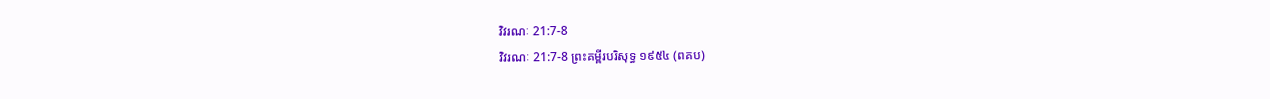វិវរណៈ 21:7-8
វិវរណៈ 21:7-8 ព្រះគម្ពីរបរិសុទ្ធ ១៩៥៤ (ពគប)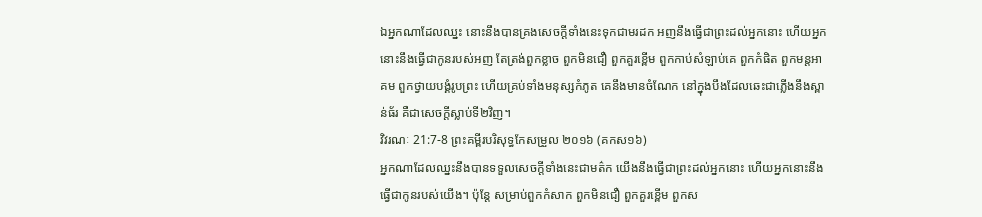ឯអ្នកណាដែលឈ្នះ នោះនឹងបានគ្រងសេចក្ដីទាំងនេះទុកជាមរដក អញនឹងធ្វើជាព្រះដល់អ្នកនោះ ហើយអ្នកនោះនឹងធ្វើជាកូនរបស់អញ តែត្រង់ពួកខ្លាច ពួកមិនជឿ ពួកគួរខ្ពើម ពួកកាប់សំឡាប់គេ ពួកកំផិត ពួកមន្តអាគម ពួកថ្វាយបង្គំរូបព្រះ ហើយគ្រប់ទាំងមនុស្សកំភូត គេនឹងមានចំណែក នៅក្នុងបឹងដែលឆេះជាភ្លើងនឹងស្ពាន់ធ័រ គឺជាសេចក្ដីស្លាប់ទី២វិញ។
វិវរណៈ 21:7-8 ព្រះគម្ពីរបរិសុទ្ធកែសម្រួល ២០១៦ (គកស១៦)
អ្នកណាដែលឈ្នះនឹងបានទទួលសេចក្ដីទាំងនេះជាមត៌ក យើងនឹងធ្វើជាព្រះដល់អ្នកនោះ ហើយអ្នកនោះនឹងធ្វើជាកូនរបស់យើង។ ប៉ុន្តែ សម្រាប់ពួកកំសាក ពួកមិនជឿ ពួកគួរខ្ពើម ពួកស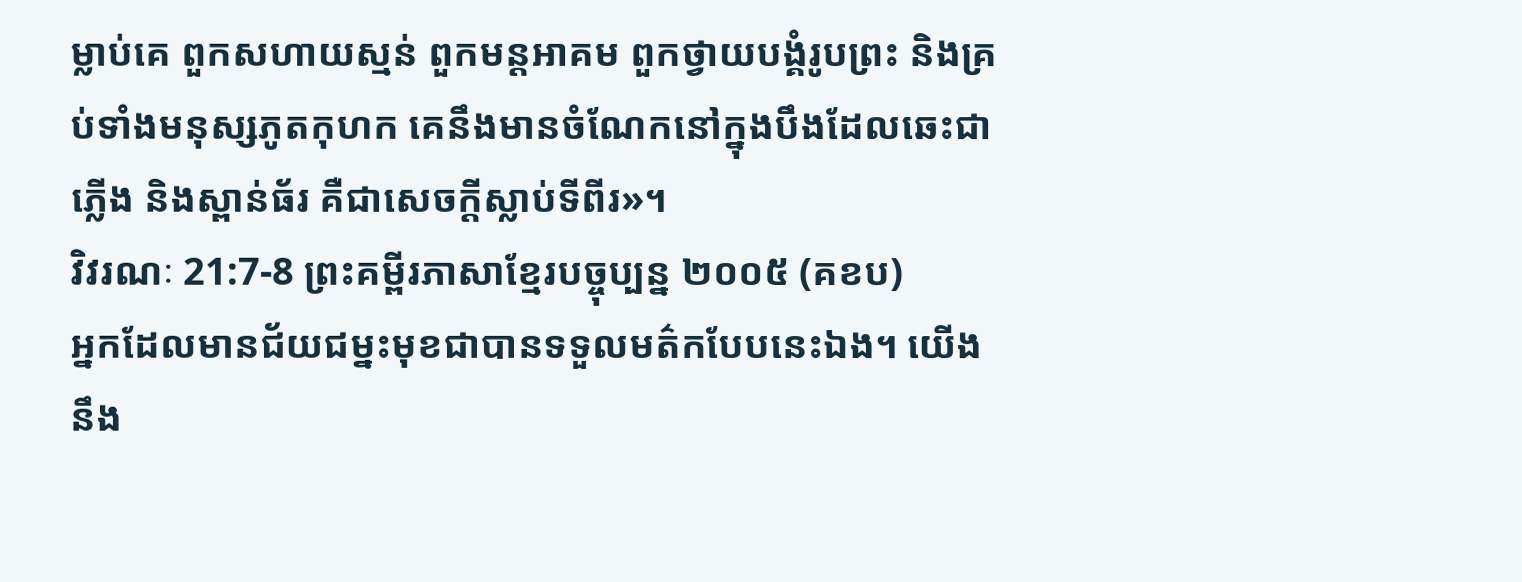ម្លាប់គេ ពួកសហាយស្មន់ ពួកមន្តអាគម ពួកថ្វាយបង្គំរូបព្រះ និងគ្រប់ទាំងមនុស្សភូតកុហក គេនឹងមានចំណែកនៅក្នុងបឹងដែលឆេះជាភ្លើង និងស្ពាន់ធ័រ គឺជាសេចក្ដីស្លាប់ទីពីរ»។
វិវរណៈ 21:7-8 ព្រះគម្ពីរភាសាខ្មែរបច្ចុប្បន្ន ២០០៥ (គខប)
អ្នកដែលមានជ័យជម្នះមុខជាបានទទួលមត៌កបែបនេះឯង។ យើងនឹង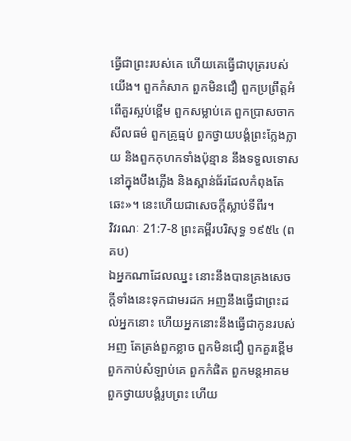ធ្វើជាព្រះរបស់គេ ហើយគេធ្វើជាបុត្ររបស់យើង។ ពួកកំសាក ពួកមិនជឿ ពួកប្រព្រឹត្តអំពើគួរស្អប់ខ្ពើម ពួកសម្លាប់គេ ពួកប្រាសចាកសីលធម៌ ពួកគ្រូធ្មប់ ពួកថ្វាយបង្គំព្រះក្លែងក្លាយ និងពួកកុហកទាំងប៉ុន្មាន នឹងទទួលទោសនៅក្នុងបឹងភ្លើង និងស្ពាន់ធ័រដែលកំពុងតែឆេះ»។ នេះហើយជាសេចក្ដីស្លាប់ទីពីរ។
វិវរណៈ 21:7-8 ព្រះគម្ពីរបរិសុទ្ធ ១៩៥៤ (ពគប)
ឯអ្នកណាដែលឈ្នះ នោះនឹងបានគ្រងសេចក្ដីទាំងនេះទុកជាមរដក អញនឹងធ្វើជាព្រះដល់អ្នកនោះ ហើយអ្នកនោះនឹងធ្វើជាកូនរបស់អញ តែត្រង់ពួកខ្លាច ពួកមិនជឿ ពួកគួរខ្ពើម ពួកកាប់សំឡាប់គេ ពួកកំផិត ពួកមន្តអាគម ពួកថ្វាយបង្គំរូបព្រះ ហើយ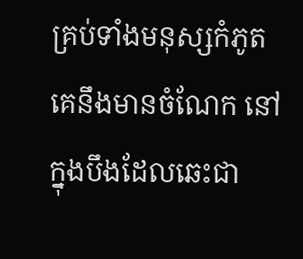គ្រប់ទាំងមនុស្សកំភូត គេនឹងមានចំណែក នៅក្នុងបឹងដែលឆេះជា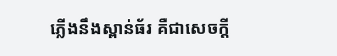ភ្លើងនឹងស្ពាន់ធ័រ គឺជាសេចក្ដី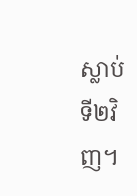ស្លាប់ទី២វិញ។